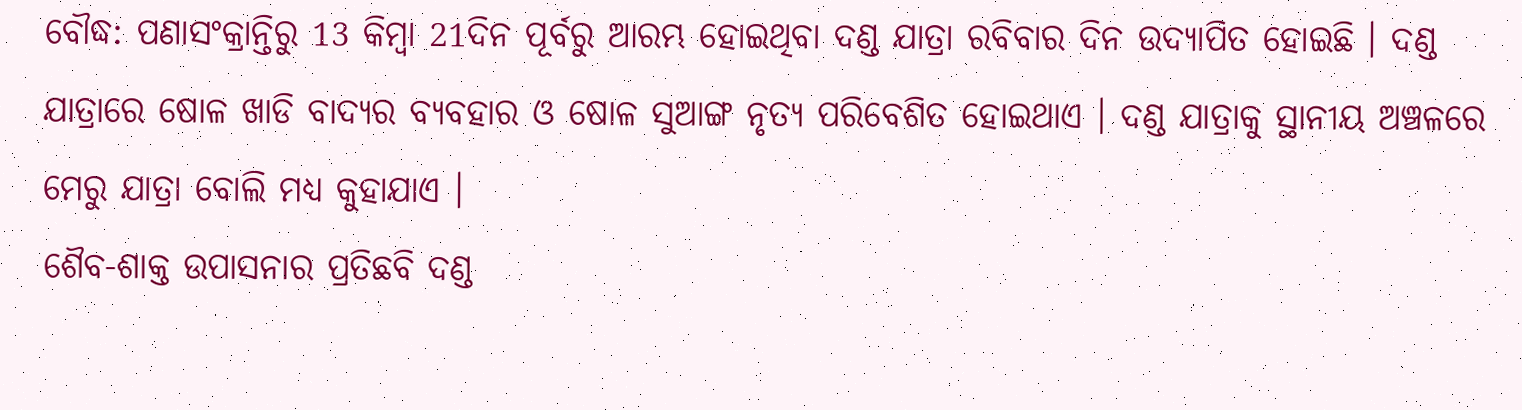ବୌଦ୍ଧ: ପଣାସଂକ୍ରାନ୍ତିରୁ 13 କିମ୍ବା 21ଦିନ ପୂର୍ବରୁ ଆରମ୍ଭ ହୋଇଥିବା ଦଣ୍ଡ ଯାତ୍ରା ରବିବାର ଦିନ ଉଦ୍ଯାପିତ ହୋଇଛି । ଦଣ୍ଡ ଯାତ୍ରାରେ ଷୋଳ ଖାଡି ବାଦ୍ୟର ବ୍ୟବହାର ଓ ଷୋଳ ସୁଆଙ୍ଗ ନୃତ୍ୟ ପରିବେଶିତ ହୋଇଥାଏ । ଦଣ୍ଡ ଯାତ୍ରାକୁ ସ୍ଥାନୀୟ ଅଞ୍ଚଳରେ ମେରୁ ଯାତ୍ରା ବୋଲି ମଧ୍ୟ କୁହାଯାଏ ।
ଶୈବ-ଶାକ୍ତ ଉପାସନାର ପ୍ରତିଛବି ଦଣ୍ଡ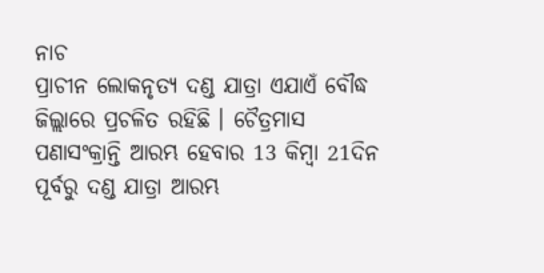ନାଚ
ପ୍ରାଚୀନ ଲୋକନୃତ୍ୟ ଦଣ୍ଡ ଯାତ୍ରା ଏଯାଏଁ ବୌଦ୍ଧ ଜିଲ୍ଲାରେ ପ୍ରଚଳିତ ରହିଛି । ଚୈତ୍ରମାସ ପଣାସଂକ୍ରାନ୍ତି ଆରମ୍ଭ ହେବାର 13 କିମ୍ବା 21ଦିନ ପୂର୍ବରୁ ଦଣ୍ଡ ଯାତ୍ରା ଆରମ୍ଭ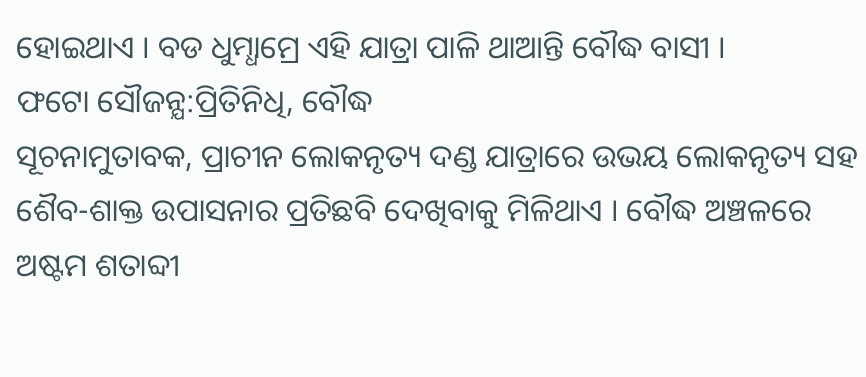ହୋଇଥାଏ । ବଡ ଧୁମ୍ଧାମ୍ରେ ଏହି ଯାତ୍ରା ପାଳି ଥାଆନ୍ତି ବୌଦ୍ଧ ବାସୀ ।
ଫଟୋ ସୌଜନ୍ଯ:ପ୍ରିତିନିଧି, ବୌଦ୍ଧ
ସୂଚନାମୁତାବକ, ପ୍ରାଚୀନ ଲୋକନୃତ୍ୟ ଦଣ୍ଡ ଯାତ୍ରାରେ ଉଭୟ ଲୋକନୃତ୍ୟ ସହ ଶୈବ-ଶାକ୍ତ ଉପାସନାର ପ୍ରତିଛବି ଦେଖିବାକୁ ମିଳିଥାଏ । ବୌଦ୍ଧ ଅଞ୍ଚଳରେ ଅଷ୍ଟମ ଶତାବ୍ଦୀ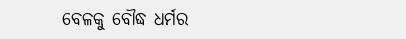ବେଳକୁ ବୌଦ୍ଧ ଧର୍ମର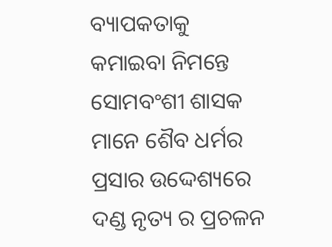ବ୍ୟାପକତାକୁ କମାଇବା ନିମନ୍ତେ ସୋମବଂଶୀ ଶାସକ ମାନେ ଶୈବ ଧର୍ମର ପ୍ରସାର ଉଦ୍ଦେଶ୍ୟରେ ଦଣ୍ଡ ନୃତ୍ୟ ର ପ୍ରଚଳନ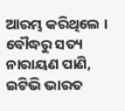ଆରମ୍ଭ କରିଥିଲେ ।
ବୌଦ୍ଧରୁ ସତ୍ୟ ନାରାୟଣ ପାଣି, ଇଟିଭି ଭାରତ